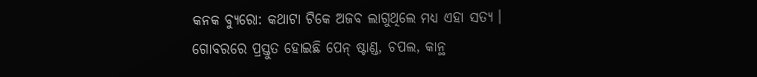କନକ ବ୍ୟୁରୋ: କଥାଟା ଟିକେ ଅଜବ ଲାଗୁଥିଲେ ମଧ୍ୟ ଏହା ସତ୍ୟ । ଗୋବରରେ ପ୍ରସ୍ତୁତ ହୋଇଛି ପେନ୍ ଷ୍ଟାଣ୍ଡ, ଚପଲ, କାନ୍ଥ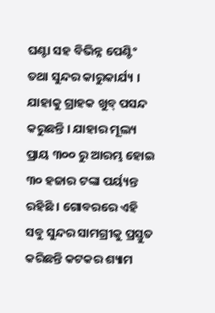ଘଣ୍ଟା ସହ ବିଭିନ୍ନ ପେଣ୍ଟିଂ ତଥା ସୁନ୍ଦର କାରୁକାର୍ଯ୍ୟ । ଯାହାକୁ ଗ୍ରାହକ ଖୁବ୍ ପସନ୍ଦ କରୁଛନ୍ତି । ଯାହାର ମୂଲ୍ୟ  ପ୍ରାୟ ୩୦୦ ରୁ ଆରମ୍ଭ ହୋଇ ୩୦ ହଜାର ଟଙ୍କା ପର୍ୟ୍ୟନ୍ତ ରହିଛି । ଗୋବରରେ ଏହି ସବୁ ସୁନ୍ଦର ସାମଗ୍ରୀକୁ ପ୍ରସ୍ତୁତ କରିଛନ୍ତି କଟକର ଶ୍ୟାମ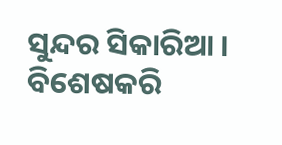ସୁନ୍ଦର ସିକାରିଆ । ବିଶେଷକରି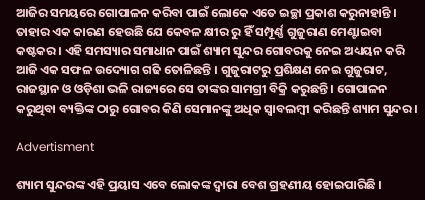ଆଜିର ସମୟରେ ଗୋପାଳନ କରିବା ପାଇଁ ଲୋକେ ଏତେ ଇଚ୍ଛା ପ୍ରକାଶ କରୁନାହାନ୍ତି । ତାହାର ଏକ କାରଣ ହେଉଛି ଯେ କେବଳ କ୍ଷୀର ରୁ ହିଁ ସମ୍ପୂର୍ଣ୍ଣ ଗୁଜୁରାଣ ମେଣ୍ଟାଇବା କଷ୍ଟକର । ଏହି ସମସ୍ୟାର ସମାଧାନ ପାଇଁ ଶ୍ୟାମ ସୁନ୍ଦର ଗୋବରକୁ ନେଇ ଅଧ୍ୟୟନ କରି ଆଜି ଏକ ସଫଳ ଉଦ୍ୟୋଗ ଗଢି ତୋଳିଛନ୍ତି । ଗୁଜୁରାଟରୁ ପ୍ରଶିକ୍ଷଣ ନେଇ ଗୁଜୁରାଟ, ରାଜସ୍ଥାନ ଓ ଓଡ଼ିଶା ଭଳି ରାଜ୍ୟରେ ସେ ତାଙ୍କର ସାମଗ୍ରୀ ବିକ୍ରି କରୁଛନ୍ତି । ଗୋପାଳନ କରୁଥିବା ବ୍ୟକ୍ତିଙ୍କ ଠାରୁ ଗୋବର କିଣି ସେମାନଙ୍କୁ ଅଧିକ ସ୍ବାବଲମ୍ବୀ କରିଛନ୍ତି ଶ୍ୟାମ ସୁନ୍ଦର ।

Advertisment

ଶ୍ୟାମ ସୁନ୍ଦରଙ୍କ ଏହି ପ୍ରୟାସ ଏବେ ଲୋକଙ୍କ ଦ୍ଵାରା ବେଶ ଗ୍ରହଣୀୟ ହୋଇପାରିଛି ।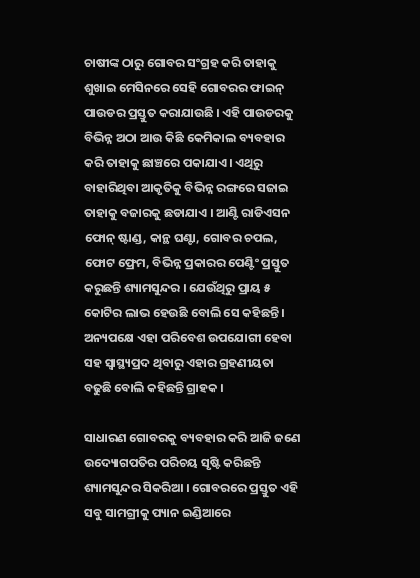ଚାଷୀଙ୍କ ଠାରୁ ଗୋବର ସଂଗ୍ରହ କରି ତାହାକୁ ଶୁଖାଇ ମେସିନରେ ସେହି ଗୋବରର ଫାଇନ୍ ପାଉଡର ପ୍ରସ୍ତୁତ କରାଯାଉଛି । ଏହି ପାଉଡରକୁ ବିଭିନ୍ନ ଅଠା ଆଉ କିଛି କେମିକାଲ ବ୍ୟବହାର କରି ତାହାକୁ ଛାଞ୍ଚରେ ପକାଯାଏ । ଏଥିରୁ ବାହାରିଥିବା ଆକୃତିକୁ ବିଭିନ୍ନ ରଙ୍ଗରେ ସଜାଇ ତାହାକୁ ବଜାରକୁ ଛଡାଯାଏ । ଆଣ୍ଟି ରାଡିଏସନ ଫୋନ୍ ଷ୍ଟାଣ୍ଡ, କାନ୍ଥ ଘଣ୍ଟା, ଗୋବର ଚପଲ, ଫୋଟ ଫ୍ରେମ, ବିଭିନ୍ନ ପ୍ରକାରର ପେଣ୍ଟିଂ ପ୍ରସ୍ତୁତ କରୁଛନ୍ତି ଶ୍ୟାମସୁନ୍ଦର । ଯେଉଁଥିରୁ ପ୍ରାୟ ୫ କୋଟିର ଲାଭ ହେଉଛି ବୋଲି ସେ କହିଛନ୍ତି । ଅନ୍ୟପକ୍ଷେ ଏହା ପରିବେଶ ଉପଯୋଗୀ ହେବା ସହ ସ୍ବାସ୍ଥ୍ୟପ୍ରଦ ଥିବାରୁ ଏହାର ଗ୍ରହଣୀୟତା ବଢୁଛି ବୋଲି କହିଛନ୍ତି ଗ୍ରାହକ ।

ସାଧାରଣ ଗୋବରକୁ ବ୍ୟବହାର କରି ଆଜି ଜଣେ ଉଦ୍ୟୋଗପତିର ପରିଚୟ ସୃଷ୍ଟି କରିଛନ୍ତି ଶ୍ୟାମସୁନ୍ଦର ସିକରିଆ । ଗୋବରରେ ପ୍ରସ୍ତୁତ ଏହି ସବୁ ସାମଗ୍ରୀକୁ ପ୍ୟାନ ଇଣ୍ଡିଆରେ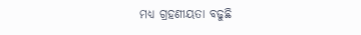ମଧ୍ୟ ଗ୍ରହଣୀୟତା ବଢୁଛି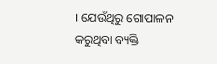। ଯେଉଁଥିରୁ ଗୋପାଳନ କରୁଥିବା ବ୍ୟକ୍ତି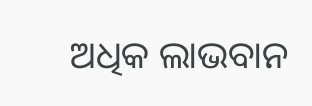ଅଧିକ ଲାଭବାନ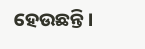ହେଉଛନ୍ତି ।